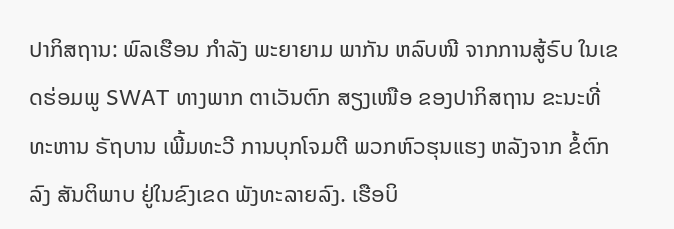ປາກິສຖານ: ພົລເຮືອນ ກຳລັງ ພະຍາຍາມ ພາກັນ ຫລົບໜີ ຈາກການສູ້ຣົບ ໃນເຂດຮ່ອມພູ SWAT ທາງພາກ ຕາເວັນຕົກ ສຽງເໜືອ ຂອງປາກິສຖານ ຂະນະທີ່ ທະຫານ ຣັຖບານ ເພີ້ມທະວີ ການບຸກໂຈມຕີ ພວກຫົວຮຸນແຮງ ຫລັງຈາກ ຂໍ້ຕົກລົງ ສັນຕິພາບ ຢູ່ໃນຂົງເຂດ ພັງທະລາຍລົງ. ເຮືອບິ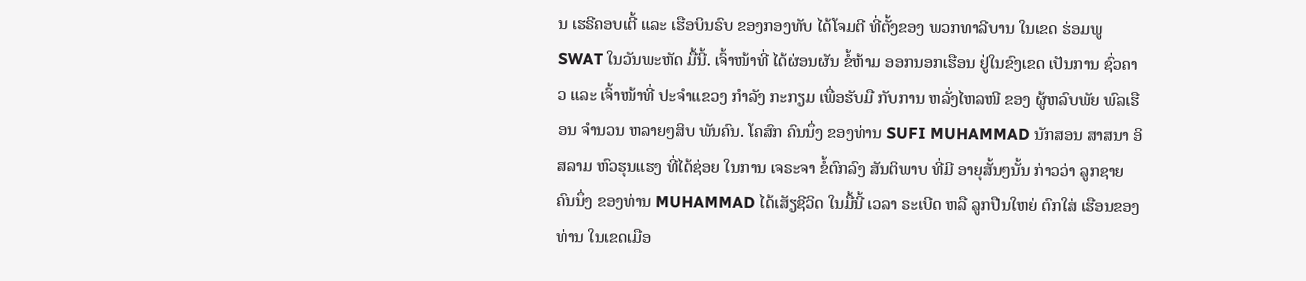ນ ເຮຣີຄອບເຕີ້ ແລະ ເຮືອບິນຣົບ ຂອງກອງທັບ ໄດ້ໂຈມຕີ ທີ່ຕັ້ງຂອງ ພວກທາລີບານ ໃນເຂດ ຮ່ອມພູ SWAT ໃນວັນພະຫັດ ມື້ນີ້. ເຈົ້າໜ້າທີ່ ໄດ້ຜ່ອນຜັນ ຂໍ້ຫ້າມ ອອກນອກເຮືອນ ຢູ່ໃນຂົງເຂດ ເປັນການ ຊົ່ວຄາວ ແລະ ເຈົ້າໜ້າທີ່ ປະຈຳແຂວງ ກຳລັງ ກະກຽມ ເພື່ອຮັບມື ກັບການ ຫລັ່ງໄຫລໜີ ຂອງ ຜູ້ຫລົບພັຍ ພົລເຮືອນ ຈຳນວນ ຫລາຍໆສິບ ພັນຄົນ. ໂຄສົກ ຄົນນຶ່ງ ຂອງທ່ານ SUFI MUHAMMAD ນັກສອນ ສາສນາ ອິສລາມ ຫົວຮຸນແຮງ ທີ່ໄດ້ຊ່ອຍ ໃນການ ເຈຣະຈາ ຂໍ້ຕົກລົງ ສັນຕິພາບ ທີ່ມີ ອາຍຸສັ້ນໆນັ້ນ ກ່າວວ່າ ລູກຊາຍ ຄົນນຶ່ງ ຂອງທ່ານ MUHAMMAD ໄດ້ເສັຽຊີວິດ ໃນມື້ນີ້ ເວລາ ຣະເບີດ ຫລື ລູກປືນໃຫຍ່ ຕົກໃສ່ ເຮືອນຂອງທ່ານ ໃນເຂດເມືອ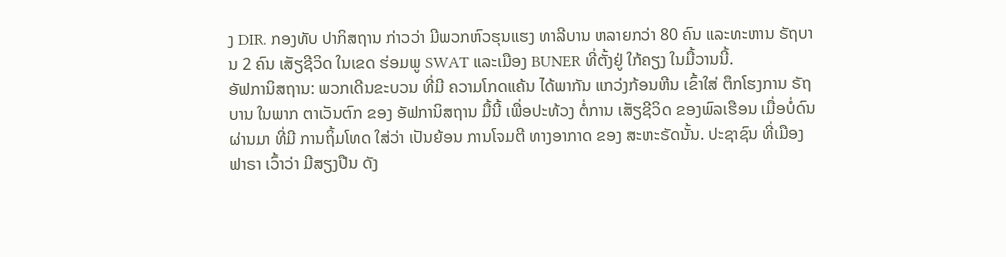ງ DIR. ກອງທັບ ປາກິສຖານ ກ່າວວ່າ ມີພວກຫົວຮຸນແຮງ ທາລີບານ ຫລາຍກວ່າ 80 ຄົນ ແລະທະຫານ ຣັຖບານ 2 ຄົນ ເສັຽຊີວິດ ໃນເຂດ ຮ່ອມພູ SWAT ແລະເມືອງ BUNER ທີ່ຕັ້ງຢູ່ ໃກ້ຄຽງ ໃນມື້ວານນີ້.
ອັຟການິສຖານ: ພວກເດີນຂະບວນ ທີ່ມີ ຄວາມໂກດແຄ້ນ ໄດ້ພາກັນ ແກວ່ງກ້ອນຫີນ ເຂົ້າໃສ່ ຕຶກໂຮງການ ຣັຖບານ ໃນພາກ ຕາເວັນຕົກ ຂອງ ອັຟການິສຖານ ມື້ນີ້ ເພື່ອປະທ້ວງ ຕໍ່ການ ເສັຽຊີວິດ ຂອງພົລເຮືອນ ເມື່ອບໍ່ດົນ ຜ່ານມາ ທີ່ມີ ການຖິ້ມໂທດ ໃສ່ວ່າ ເປັນຍ້ອນ ການໂຈມຕີ ທາງອາກາດ ຂອງ ສະຫະຣັດນັ້ນ. ປະຊາຊົນ ທີ່ເມືອງຟາຣາ ເວົ້າວ່າ ມີສຽງປືນ ດັງ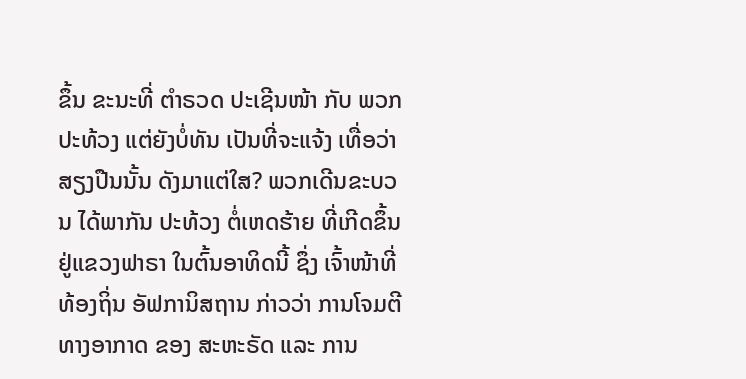ຂຶ້ນ ຂະນະທີ່ ຕຳຣວດ ປະເຊີນໜ້າ ກັບ ພວກປະທ້ວງ ແຕ່ຍັງບໍ່ທັນ ເປັນທີ່ຈະແຈ້ງ ເທື່ອວ່າ ສຽງປືນນັ້ນ ດັງມາແຕ່ໃສ? ພວກເດີນຂະບວນ ໄດ້ພາກັນ ປະທ້ວງ ຕໍ່ເຫດຮ້າຍ ທີ່ເກີດຂຶ້ນ ຢູ່ແຂວງຟາຣາ ໃນຕົ້ນອາທິດນີ້ ຊຶ່ງ ເຈົ້າໜ້າທີ່ ທ້ອງຖິ່ນ ອັຟການິສຖານ ກ່າວວ່າ ການໂຈມຕີ ທາງອາກາດ ຂອງ ສະຫະຣັດ ແລະ ການ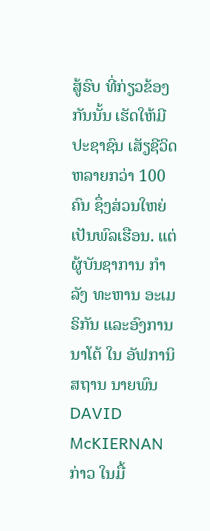ສູ້ຣົບ ທີ່ກ່ຽວຂ້ອງ ກັນນັ້ນ ເຮັດໃຫ້ມີ ປະຊາຊົນ ເສັຽຊີວິດ ຫລາຍກວ່າ 100 ຄົນ ຊຶ່ງສ່ວນໃຫຍ່ ເປັນພົລເຮືອນ. ແຕ່ ຜູ້ບັນຊາການ ກຳລັງ ທະຫານ ອະເມຣິກັນ ແລະອົງການ ນາໂຕ້ ໃນ ອັຟການິສຖານ ນາຍພົນ DAVID McKIERNAN ກ່າວ ໃນມື້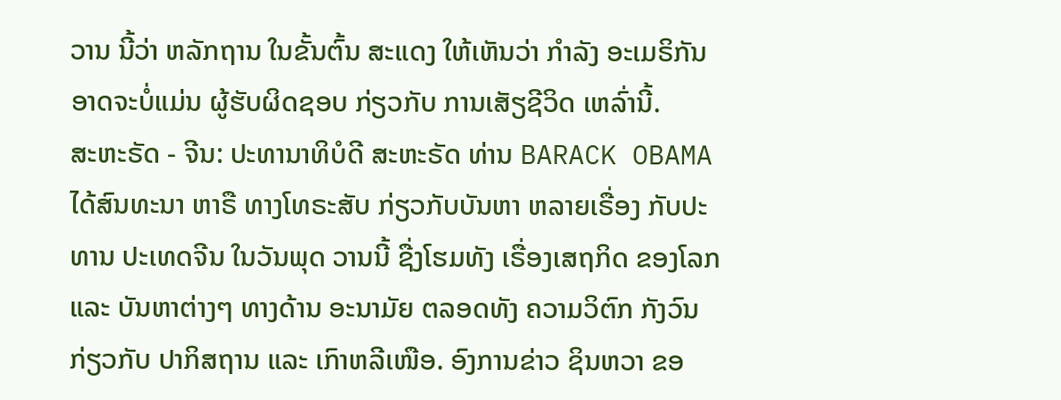ວານ ນີ້ວ່າ ຫລັກຖານ ໃນຂັ້ນຕົ້ນ ສະແດງ ໃຫ້ເຫັນວ່າ ກຳລັງ ອະເມຣິກັນ ອາດຈະບໍ່ແມ່ນ ຜູ້ຮັບຜິດຊອບ ກ່ຽວກັບ ການເສັຽຊີວິດ ເຫລົ່ານີ້.
ສະຫະຣັດ - ຈີນ: ປະທານາທິບໍດີ ສະຫະຣັດ ທ່ານ BARACK OBAMA ໄດ້ສົນທະນາ ຫາຣື ທາງໂທຣະສັບ ກ່ຽວກັບບັນຫາ ຫລາຍເຣື່ອງ ກັບປະທານ ປະເທດຈີນ ໃນວັນພຸດ ວານນີ້ ຊື່ງໂຮມທັງ ເຣື່ອງເສຖກິດ ຂອງໂລກ ແລະ ບັນຫາຕ່າງໆ ທາງດ້ານ ອະນາມັຍ ຕລອດທັງ ຄວາມວິຕົກ ກັງວົນ ກ່ຽວກັບ ປາກິສຖານ ແລະ ເກົາຫລີເໜືອ. ອົງການຂ່າວ ຊິນຫວາ ຂອ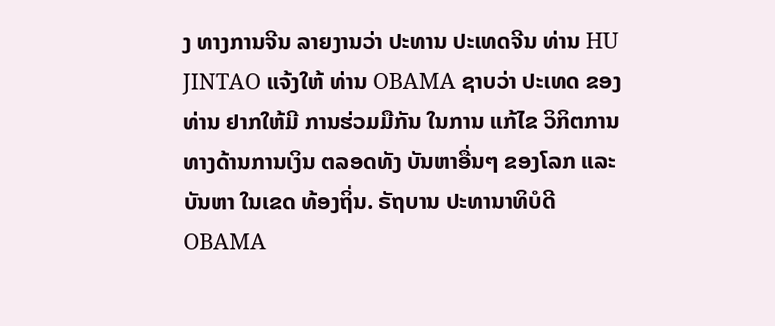ງ ທາງການຈີນ ລາຍງານວ່າ ປະທານ ປະເທດຈີນ ທ່ານ HU JINTAO ແຈ້ງໃຫ້ ທ່ານ OBAMA ຊາບວ່າ ປະເທດ ຂອງທ່ານ ຢາກໃຫ້ມີ ການຮ່ວມມືກັນ ໃນການ ແກ້ໄຂ ວິກິຕການ ທາງດ້ານການເງິນ ຕລອດທັງ ບັນຫາອື່ນໆ ຂອງໂລກ ແລະບັນຫາ ໃນເຂດ ທ້ອງຖິ່ນ. ຣັຖບານ ປະທານາທິບໍດີ OBAMA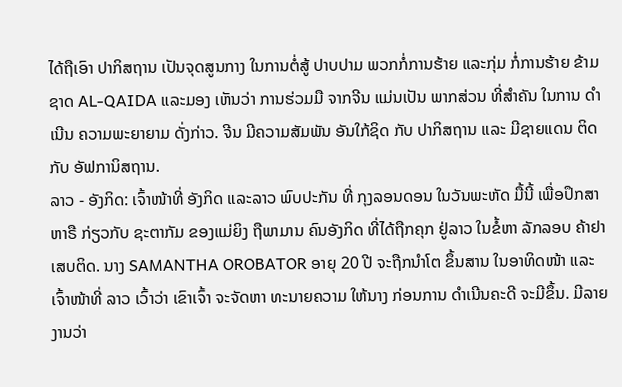ໄດ້ຖືເອົາ ປາກິສຖານ ເປັນຈຸດສູນກາງ ໃນການຕໍ່ສູ້ ປາບປາມ ພວກກໍ່ການຮ້າຍ ແລະກຸ່ມ ກໍ່ການຮ້າຍ ຂ້າມຊາດ AL-QAIDA ແລະມອງ ເຫັນວ່າ ການຮ່ວມມື ຈາກຈີນ ແມ່ນເປັນ ພາກສ່ວນ ທີ່ສຳຄັນ ໃນການ ດຳເນີນ ຄວາມພະຍາຍາມ ດັ່ງກ່າວ. ຈີນ ມີຄວາມສັມພັນ ອັນໃກ້ຊິດ ກັບ ປາກິສຖານ ແລະ ມີຊາຍແດນ ຕິດກັບ ອັຟການິສຖານ.
ລາວ - ອັງກິດ: ເຈົ້າໜ້າທີ່ ອັງກິດ ແລະລາວ ພົບປະກັນ ທີ່ ກຸງລອນດອນ ໃນວັນພະຫັດ ມື້ນີ້ ເພື່ອປຶກສາ ຫາຣື ກ່ຽວກັບ ຊະຕາກັມ ຂອງແມ່ຍິງ ຖືພາມານ ຄົນອັງກິດ ທີ່ໄດ້ຖືກຄຸກ ຢູ່ລາວ ໃນຂໍ້ຫາ ລັກລອບ ຄ້າຢາເສບຕິດ. ນາງ SAMANTHA OROBATOR ອາຍຸ 20 ປີ ຈະຖືກນຳໂຕ ຂຶ້ນສານ ໃນອາທິດໜ້າ ແລະ ເຈົ້າໜ້າທີ່ ລາວ ເວົ້າວ່າ ເຂົາເຈົ້າ ຈະຈັດຫາ ທະນາຍຄວາມ ໃຫ້ນາງ ກ່ອນການ ດຳເນີນຄະດີ ຈະມີຂຶ້ນ. ມີລາຍງານວ່າ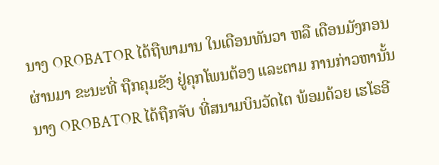ນາງ OROBATOR ໄດ້ຖືພາມານ ໃນເດືອນທັນວາ ຫລື ເດືອນມັງກອນ ຜ່ານມາ ຂະນະທີ່ ຖືກຄຸມຂັງ ຢູ່ຄຸກໂພນຕ້ອງ ແລະຕາມ ການກ່າວຫານັ້ນ ນາງ OROBATOR ໄດ້ຖືກຈັບ ທີ່ສນາມບິນວັດໄຕ ພ້ອມດ້ວຍ ເຮໂຣອີ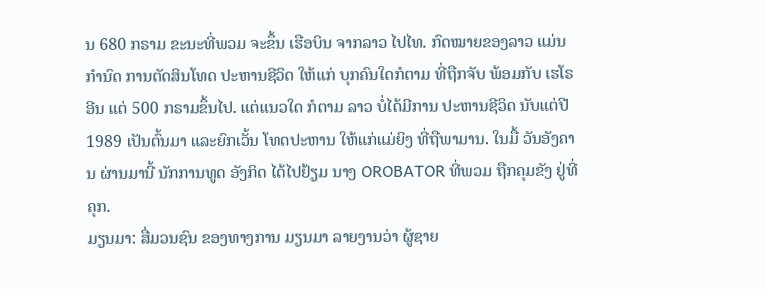ນ 680 ກຣາມ ຂະນະທີ່ພວມ ຈະຂຶ້ນ ເຮືອບິນ ຈາກລາວ ໄປໄທ. ກົດໝາຍຂອງລາວ ແມ່ນກຳນົດ ການຕັດສິນໂທດ ປະຫານຊີວິດ ໃຫ້ແກ່ ບຸກຄົນໃດກໍຕາມ ທີ່ຖືກຈັບ ພ້ອມກັບ ເຮໂຣອີນ ແຕ່ 500 ກຣາມຂຶ້ນໄປ. ແຕ່ແນວໃດ ກໍຕາມ ລາວ ບໍ່ໄດ້ມີການ ປະຫານຊີວິດ ນັບແຕ່ປີ 1989 ເປັນຕົ້ນມາ ແລະຍົກເວັ້ນ ໂທດປະຫານ ໃຫ້ແກ່ແມ່ຍິງ ທີ່ຖືພາມານ. ໃນມື້ ວັນອັງຄານ ຜ່ານມານີ້ ນັກການທູດ ອັງກິດ ໄດ້ໄປຢ້ຽມ ນາງ OROBATOR ທີ່ພວມ ຖືກຄຸມຂັງ ຢູ່ທີ່ຄຸກ.
ມຽນມາ: ສື່ມວນຊົນ ຂອງທາງການ ມຽນມາ ລາຍງານວ່າ ຜູ້ຊາຍ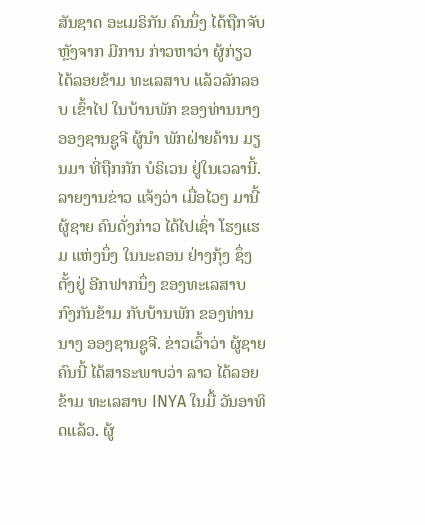ສັນຊາດ ອະເມຣິກັນ ຄົນນຶ່ງ ໄດ້ຖືກຈັບ ຫຼັງຈາກ ມີການ ກ່າວຫາວ່າ ຜູ້ກ່ຽວ ໄດ້ລອຍຂ້າມ ທະເລສາບ ແລ້ວລັກລອບ ເຂົ້າໄປ ໃນບ້ານພັກ ຂອງທ່ານນາງ ອອງຊານຊູຈີ ຜູ້ນຳ ພັກຝ່າຍຄ້ານ ມຽນມາ ທີ່ຖືກກັກ ບໍຣິເວນ ຢູ່ໃນເວລານີ້. ລາຍງານຂ່າວ ແຈ້ງວ່າ ເມື່ອໄວໆ ມານີ້ ຜູ້ຊາຍ ຄົນດັ່ງກ່າວ ໄດ້ໄປເຊົ່າ ໂຮງແຮມ ແຫ່ງນຶ່ງ ໃນນະຄອນ ຢ່າງກຸ້ງ ຊຶ່ງຕັ້ງຢູ່ ອີກຟາກນຶ່ງ ຂອງທະເລສາບ ກົງກັນຂ້າມ ກັບບ້ານພັກ ຂອງທ່ານນາງ ອອງຊານຊູຈີ. ຂ່າວເວົ້າວ່າ ຜູ້ຊາຍຄົນນີ້ ໄດ້ສາຣະພາບວ່າ ລາວ ໄດ້ລອຍຂ້າມ ທະເລສາບ INYA ໃນມື້ ວັນອາທິດແລ້ວ. ຜູ້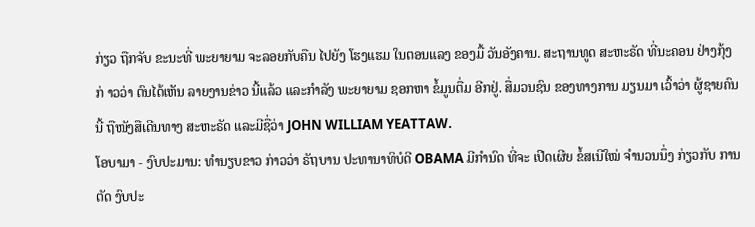ກ່ຽວ ຖືກຈັບ ຂະນະທີ່ ພະຍາຍາມ ຈະລອຍກັບຄືນ ໄປຍັງ ໂຮງແຮມ ໃນຕອນແລງ ຂອງມື້ ວັນອັງຄານ. ສະຖານທູດ ສະຫະຣັດ ທີ່ນະຄອນ ຢ່າງກຸ້ງກ່ າວວ່າ ຕົນໄດ້ເຫັນ ລາຍງານຂ່າວ ນີ້ແລ້ວ ແລະກຳລັງ ພະຍາຍາມ ຊອກຫາ ຂໍ້ມູນຕື່ມ ອີກຢູ່. ສື່ມວນຊົນ ຂອງທາງການ ມຽນມາ ເວົ້າວ່າ ຜູ້ຊາຍຄົນນີ້ ຖືໜັງສືເດີນທາງ ສະຫະຣັດ ແລະມີຊື່ວ່າ JOHN WILLIAM YEATTAW.
ໂອບາມາ - ງົບປະມານ: ທຳນຽບຂາວ ກ່າວວ່າ ຣັຖບານ ປະທານາທິບໍດີ OBAMA ມີກຳນົດ ທີ່ຈະ ເປີດເຜີຍ ຂໍ້ສເນີໃໝ່ ຈຳນວນນຶ່ງ ກ່ຽວກັບ ການຕັດ ງົບປະ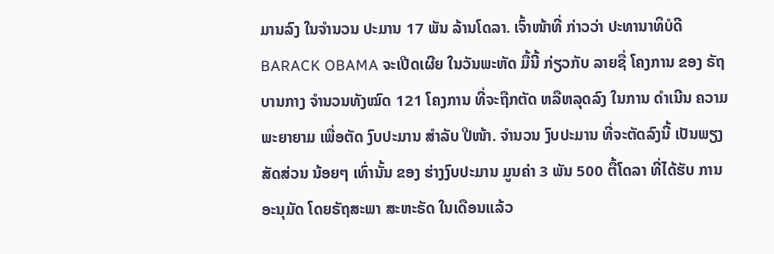ມານລົງ ໃນຈຳນວນ ປະມານ 17 ພັນ ລ້ານໂດລາ. ເຈົ້າໜ້າທີ່ ກ່າວວ່າ ປະທານາທິບໍດີ BARACK OBAMA ຈະເປີດເຜີຍ ໃນວັນພະຫັດ ມື້ນີ້ ກ່ຽວກັບ ລາຍຊື່ ໂຄງການ ຂອງ ຣັຖບານກາງ ຈຳນວນທັງໝົດ 121 ໂຄງການ ທີ່ຈະຖືກຕັດ ຫລືຫລຸດລົງ ໃນການ ດຳເນີນ ຄວາມພະຍາຍາມ ເພື່ອຕັດ ງົບປະມານ ສຳລັບ ປີໜ້າ. ຈຳນວນ ງົບປະມານ ທີ່ຈະຕັດລົງນີ້ ເປັນພຽງ ສັດສ່ວນ ນ້ອຍໆ ເທົ່ານັ້ນ ຂອງ ຮ່າງງົບປະມານ ມູນຄ່າ 3 ພັນ 500 ຕື້ໂດລາ ທີ່ໄດ້ຮັບ ການອະນຸມັດ ໂດຍຣັຖສະພາ ສະຫະຣັດ ໃນເດືອນແລ້ວ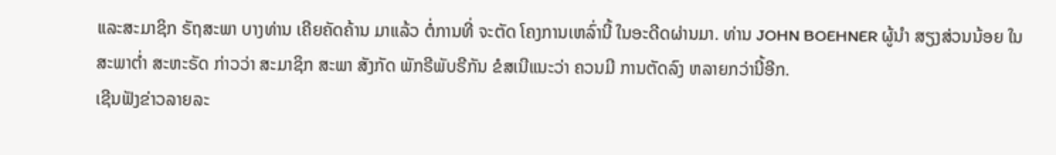ແລະສະມາຊິກ ຣັຖສະພາ ບາງທ່ານ ເຄີຍຄັດຄ້ານ ມາແລ້ວ ຕໍ່ການທີ່ ຈະຕັດ ໂຄງການເຫລົ່ານີ້ ໃນອະດີດຜ່ານມາ. ທ່ານ JOHN BOEHNER ຜູ້ນຳ ສຽງສ່ວນນ້ອຍ ໃນສະພາຕ່ຳ ສະຫະຣັດ ກ່າວວ່າ ສະມາຊິກ ສະພາ ສັງກັດ ພັກຣີພັບຣີກັນ ຂໍສເນີແນະວ່າ ຄວນມີ ການຕັດລົງ ຫລາຍກວ່ານີ້ອີກ.
ເຊີນຟັງຂ່າວລາຍລະ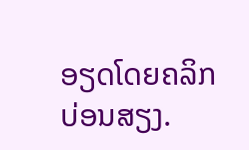ອຽດໂດຍຄລິກບ່ອນສຽງ.